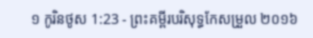១ កូរិនថូស 1:23 - ព្រះគម្ពីរបរិសុទ្ធកែសម្រួល ២០១៦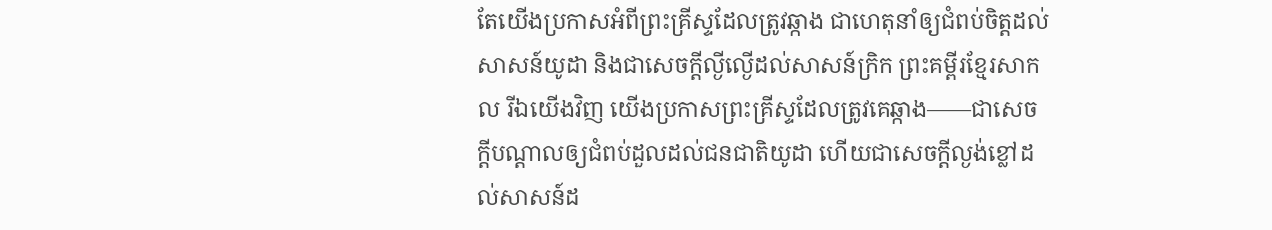តែយើងប្រកាសអំពីព្រះគ្រីស្ទដែលត្រូវឆ្កាង ជាហេតុនាំឲ្យជំពប់ចិត្តដល់សាសន៍យូដា និងជាសេចក្តីល្ងីល្ងើដល់សាសន៍ក្រិក ព្រះគម្ពីរខ្មែរសាកល រីឯយើងវិញ យើងប្រកាសព្រះគ្រីស្ទដែលត្រូវគេឆ្កាង——ជាសេចក្ដីបណ្ដាលឲ្យជំពប់ដួលដល់ជនជាតិយូដា ហើយជាសេចក្ដីល្ងង់ខ្លៅដល់សាសន៍ដ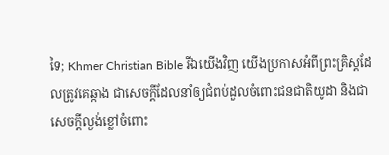ទៃ; Khmer Christian Bible រីឯយើងវិញ យើងប្រកាសអំពីព្រះគ្រិស្ដដែលត្រូវគេឆ្កាង ជាសេចក្ដីដែលនាំឲ្យជំពប់ដួលចំពោះជនជាតិយូដា និងជាសេចក្ដីល្ងង់ខ្លៅចំពោះ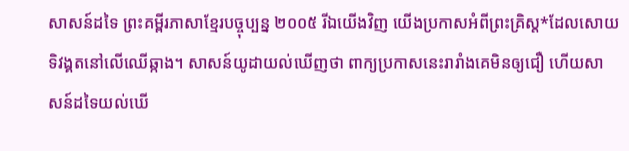សាសន៍ដទៃ ព្រះគម្ពីរភាសាខ្មែរបច្ចុប្បន្ន ២០០៥ រីឯយើងវិញ យើងប្រកាសអំពីព្រះគ្រិស្ត*ដែលសោយទិវង្គតនៅលើឈើឆ្កាង។ សាសន៍យូដាយល់ឃើញថា ពាក្យប្រកាសនេះរារាំងគេមិនឲ្យជឿ ហើយសាសន៍ដទៃយល់ឃើ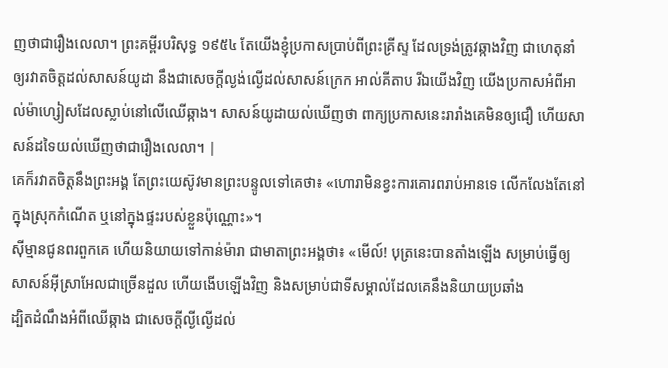ញថាជារឿងលេលា។ ព្រះគម្ពីរបរិសុទ្ធ ១៩៥៤ តែយើងខ្ញុំប្រកាសប្រាប់ពីព្រះគ្រីស្ទ ដែលទ្រង់ត្រូវឆ្កាងវិញ ជាហេតុនាំឲ្យរវាតចិត្តដល់សាសន៍យូដា នឹងជាសេចក្ដីល្ងង់ល្ងើដល់សាសន៍ក្រេក អាល់គីតាប រីឯយើងវិញ យើងប្រកាសអំពីអាល់ម៉ាហ្សៀសដែលស្លាប់នៅលើឈើឆ្កាង។ សាសន៍យូដាយល់ឃើញថា ពាក្យប្រកាសនេះរារាំងគេមិនឲ្យជឿ ហើយសាសន៍ដទៃយល់ឃើញថាជារឿងលេលា។ |
គេក៏រវាតចិត្តនឹងព្រះអង្គ តែព្រះយេស៊ូវមានព្រះបន្ទូលទៅគេថា៖ «ហោរាមិនខ្វះការគោរពរាប់អានទេ លើកលែងតែនៅក្នុងស្រុកកំណើត ឬនៅក្នុងផ្ទះរបស់ខ្លួនប៉ុណ្ណោះ»។
ស៊ីម្មានជូនពរពួកគេ ហើយនិយាយទៅកាន់ម៉ារា ជាមាតាព្រះអង្គថា៖ «មើល៍! បុត្រនេះបានតាំងឡើង សម្រាប់ធ្វើឲ្យសាសន៍អ៊ីស្រាអែលជាច្រើនដួល ហើយងើបឡើងវិញ និងសម្រាប់ជាទីសម្គាល់ដែលគេនឹងនិយាយប្រឆាំង
ដ្បិតដំណឹងអំពីឈើឆ្កាង ជាសេចក្តីល្ងីល្ងើដល់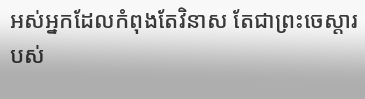អស់អ្នកដែលកំពុងតែវិនាស តែជាព្រះចេស្តារបស់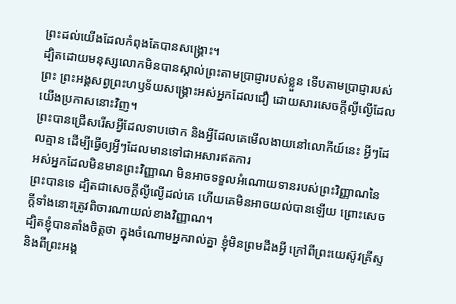ព្រះដល់យើងដែលកំពុងតែបានសង្គ្រោះ។
ដ្បិតដោយមនុស្សលោកមិនបានស្គាល់ព្រះតាមប្រាជ្ញារបស់ខ្លួន ទើបតាមប្រាជ្ញារបស់ព្រះ ព្រះអង្គសព្វព្រះហឫទ័យសង្គ្រោះអស់អ្នកដែលជឿ ដោយសារសេចក្តីល្ងីល្ងើដែលយើងប្រកាសនោះវិញ។
ព្រះបានជ្រើសរើសអ្វីដែលទាបថោក និងអ្វីដែលគេមើលងាយនៅលោកីយ៍នេះ អ្វីៗដែលគ្មាន ដើម្បីធ្វើឲ្យអ្វីៗដែលមានទៅជាអសារឥតការ
អស់អ្នកដែលមិនមានព្រះវិញ្ញាណ មិនអាចទទួលអំណោយទានរបស់ព្រះវិញ្ញាណនៃព្រះបានទេ ដ្បិតជាសេចក្តីល្ងីល្ងើដល់គេ ហើយគេមិនអាចយល់បានឡើយ ព្រោះសេចក្តីទាំងនោះត្រូវពិចារណាយល់ខាងវិញ្ញាណ។
ដ្បិតខ្ញុំបានតាំងចិត្តថា ក្នុងចំណោមអ្នករាល់គ្នា ខ្ញុំមិនព្រមដឹងអ្វី ក្រៅពីព្រះយេស៊ូវគ្រីស្ទ និងពីព្រះអង្គ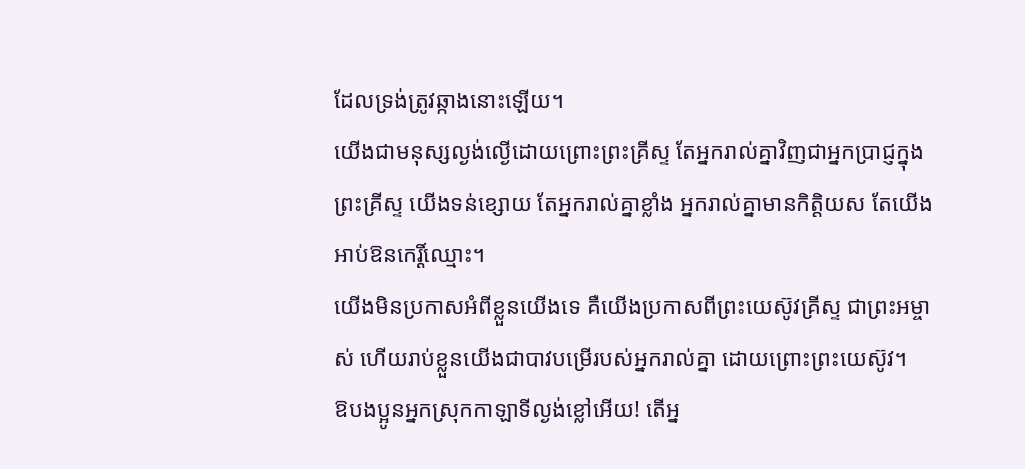ដែលទ្រង់ត្រូវឆ្កាងនោះឡើយ។
យើងជាមនុស្សល្ងង់ល្ងើដោយព្រោះព្រះគ្រីស្ទ តែអ្នករាល់គ្នាវិញជាអ្នកប្រាជ្ញក្នុងព្រះគ្រីស្ទ យើងទន់ខ្សោយ តែអ្នករាល់គ្នាខ្លាំង អ្នករាល់គ្នាមានកិត្តិយស តែយើងអាប់ឱនកេរ្តិ៍ឈ្មោះ។
យើងមិនប្រកាសអំពីខ្លួនយើងទេ គឺយើងប្រកាសពីព្រះយេស៊ូវគ្រីស្ទ ជាព្រះអម្ចាស់ ហើយរាប់ខ្លួនយើងជាបាវបម្រើរបស់អ្នករាល់គ្នា ដោយព្រោះព្រះយេស៊ូវ។
ឱបងប្អូនអ្នកស្រុកកាឡាទីល្ងង់ខ្លៅអើយ! តើអ្ន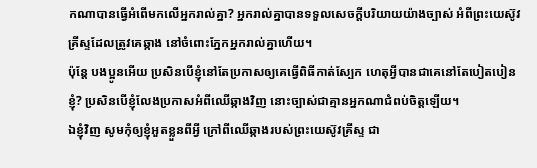កណាបានធ្វើអំពើមកលើអ្នករាល់គ្នា? អ្នករាល់គ្នាបានទទួលសេចក្ដីបរិយាយយ៉ាងច្បាស់ អំពីព្រះយេស៊ូវគ្រីស្ទដែលត្រូវគេឆ្កាង នៅចំពោះភ្នែកអ្នករាល់គ្នាហើយ។
ប៉ុន្តែ បងប្អូនអើយ ប្រសិនបើខ្ញុំនៅតែប្រកាសឲ្យគេធ្វើពិធីកាត់ស្បែក ហេតុអ្វីបានជាគេនៅតែបៀតបៀនខ្ញុំ? ប្រសិនបើខ្ញុំលែងប្រកាសអំពីឈើឆ្កាងវិញ នោះច្បាស់ជាគ្មានអ្នកណាជំពប់ចិត្តឡើយ។
ឯខ្ញុំវិញ សូមកុំឲ្យខ្ញុំអួតខ្លួនពីអ្វី ក្រៅពីឈើឆ្កាងរបស់ព្រះយេស៊ូវគ្រីស្ទ ជា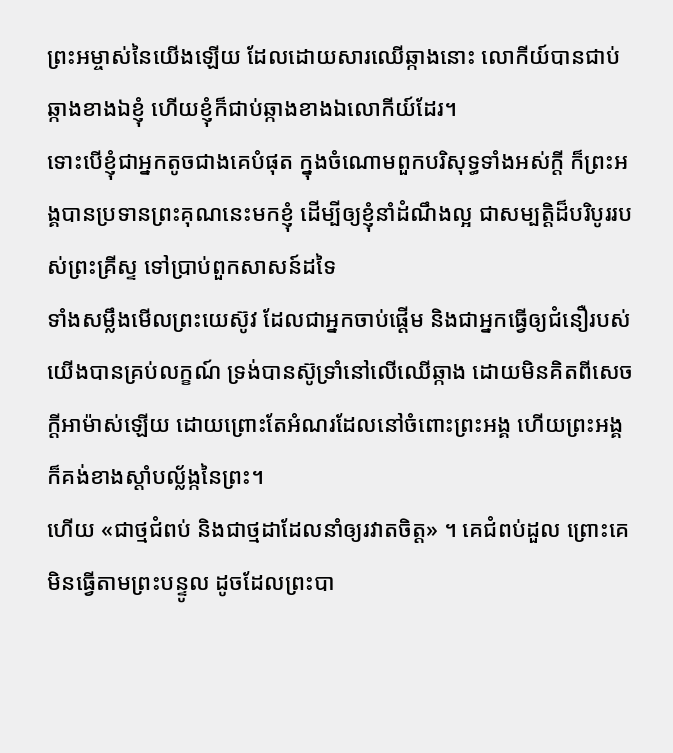ព្រះអម្ចាស់នៃយើងឡើយ ដែលដោយសារឈើឆ្កាងនោះ លោកីយ៍បានជាប់ឆ្កាងខាងឯខ្ញុំ ហើយខ្ញុំក៏ជាប់ឆ្កាងខាងឯលោកីយ៍ដែរ។
ទោះបើខ្ញុំជាអ្នកតូចជាងគេបំផុត ក្នុងចំណោមពួកបរិសុទ្ធទាំងអស់ក្តី ក៏ព្រះអង្គបានប្រទានព្រះគុណនេះមកខ្ញុំ ដើម្បីឲ្យខ្ញុំនាំដំណឹងល្អ ជាសម្បត្តិដ៏បរិបូររបស់ព្រះគ្រីស្ទ ទៅប្រាប់ពួកសាសន៍ដទៃ
ទាំងសម្លឹងមើលព្រះយេស៊ូវ ដែលជាអ្នកចាប់ផ្តើម និងជាអ្នកធ្វើឲ្យជំនឿរបស់យើងបានគ្រប់លក្ខណ៍ ទ្រង់បានស៊ូទ្រាំនៅលើឈើឆ្កាង ដោយមិនគិតពីសេចក្ដីអាម៉ាស់ឡើយ ដោយព្រោះតែអំណរដែលនៅចំពោះព្រះអង្គ ហើយព្រះអង្គក៏គង់ខាងស្តាំបល្ល័ង្កនៃព្រះ។
ហើយ «ជាថ្មជំពប់ និងជាថ្មដាដែលនាំឲ្យរវាតចិត្ត» ។ គេជំពប់ដួល ព្រោះគេមិនធ្វើតាមព្រះបន្ទូល ដូចដែលព្រះបា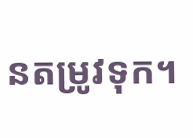នតម្រូវទុក។